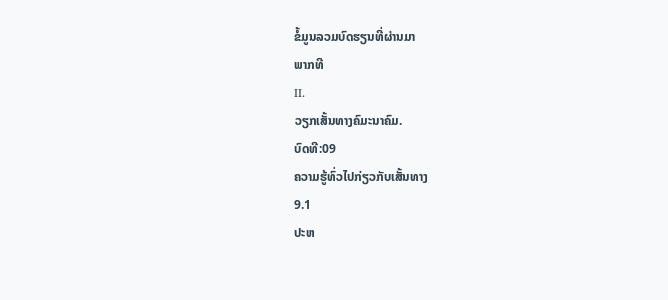ຂໍ້ມູນລວມບົດຮຽນທີ່ຜ່ານມາ
ພາກທີ
II.
ວຽກເສັ້ນທາງຄົມະນາຄົມ.
ບົດທີ:09
ຄວາມຮູ້ທົ່ວໄປກ່ຽວກັບເສັ້ນທາງ
9.1
ປະຫ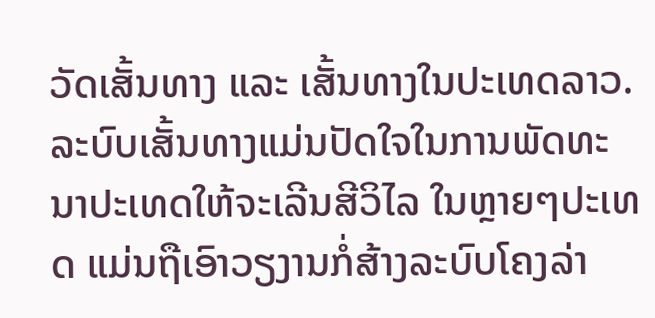ວັດເສັ້ນທາງ ແລະ ເສັ້ນທາງໃນປະເທດລາວ.
ລະບົບເສັ້ນທາງແມ່ນປັດໃຈໃນການພັດທະນາປະເທດໃຫ້ຈະເລີນສີວິໄລ ໃນຫຼາຍໆປະເທດ ແມ່ນຖືເອົາວຽງານກໍ່ສ້າງລະບົບໂຄງລ່າ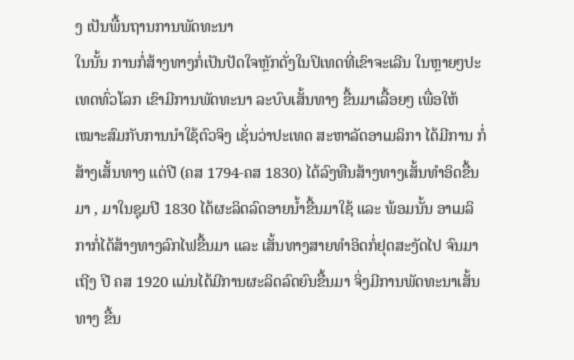ງ ເປັນພື້ນຖານການພັດທະນາ
ໃນນັ້ນ ການກໍ່ສ້າງທາງກໍ່ເປັນປັດໃຈຫຼັກດັ່ງໃນປິເທດທີ່ເຂົາຈະເລີນ ໃນຫຼາຍໆປະເທດທົ່ວໂລກ ເຂົາມີການພັດທະນາ ລະບົບເສັ້ນທາງ ຂື້ນມາເລື້ອຍໆ ເພື່ອໃຫ້ເໝາະສົມກັບການນຳໃຊ້ຕົວຈິງ ເຊັ່ນວ່າປະເທດ ສະຫາລັດອາເມລິກາ ໄດ້ມີການ ກໍ່ສ້າງເສັ້ນທາງ ແຕ່ປີ (ຄສ 1794-ຄສ 1830) ໄດ້ລົງທືນສ້າງທາງເສັ້ນທຳອິດຂື້ນມາ , ມາໃນຊຸມປີ 1830 ໄດ້ຜະລິດລົດອາຍນ້ຳຂື້ນມາໃຊ້ ແລະ ພ້ອມນັ້ນ ອາເມລິກາກໍ່ໄດ້ສ້າງທາງລົກໄຟຂື້ນມາ ແລະ ເສັ້ນທາງສາຍທຳອິດກໍ່ຢຸດສະງັດໄປ ຈົນມາເຖີງ ປີ ຄສ 1920 ແມ່ນໄດ້ມີການຜະລິດລົດຍົນຂື້ນມາ ຈິ່ງມີການພັດທະນາເສັ້ນທາງ ຂື້ນ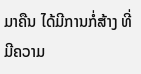ມາຄືນ ໄດ້ມີການກໍ່ສ້າງ ທີ່ມີຄວາມ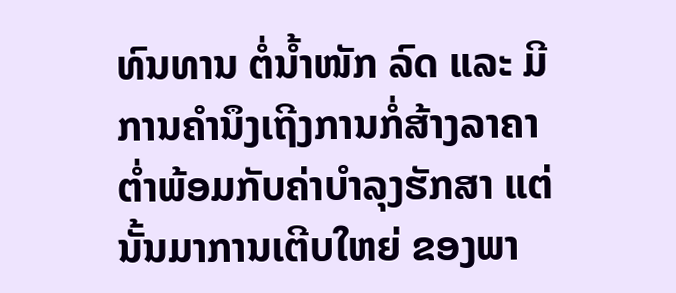ທົນທານ ຕໍ່ນ້ຳໜັກ ລົດ ແລະ ມີການຄຳນຶງເຖີງການກໍ່ສ້າງລາຄາຕໍ່າພ້ອມກັບຄ່າບຳລຸງຮັກສາ ແຕ່ນັ້ນມາການເຕີບໃຫຍ່ ຂອງພາ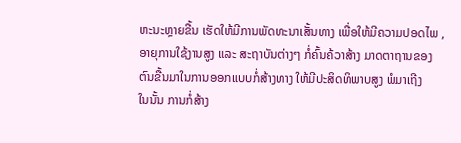ຫະນະຫຼາຍຂື້ນ ເຮັດໃຫ້ມີການພັດທະນາເສັ້ນທາງ ເພື່ອໃຫ້ມີຄວາມປອດໄພ ,ອາຍຸການໃຊ້ງານສູງ ແລະ ສະຖາບັນຕ່າງໆ ກໍ່ຄົ້ນຄ້ວາສ້າງ ມາດຕາຖານຂອງຕົນຂື້ນມາໃນການອອກແບບກໍ່ສ້າງທາງ ໃຫ້ມີປະສິດທິພາບສູງ ພໍມາເຖີງ
ໃນນັ້ນ ການກໍ່ສ້າງ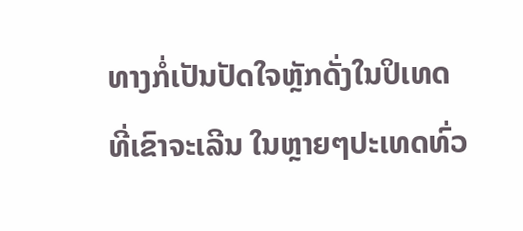ທາງກໍ່ເປັນປັດໃຈຫຼັກດັ່ງໃນປິເທດທີ່ເຂົາຈະເລີນ ໃນຫຼາຍໆປະເທດທົ່ວ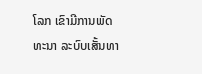ໂລກ ເຂົາມີການພັດທະນາ ລະບົບເສັ້ນທາ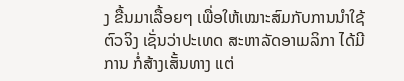ງ ຂື້ນມາເລື້ອຍໆ ເພື່ອໃຫ້ເໝາະສົມກັບການນຳໃຊ້ຕົວຈິງ ເຊັ່ນວ່າປະເທດ ສະຫາລັດອາເມລິກາ ໄດ້ມີການ ກໍ່ສ້າງເສັ້ນທາງ ແຕ່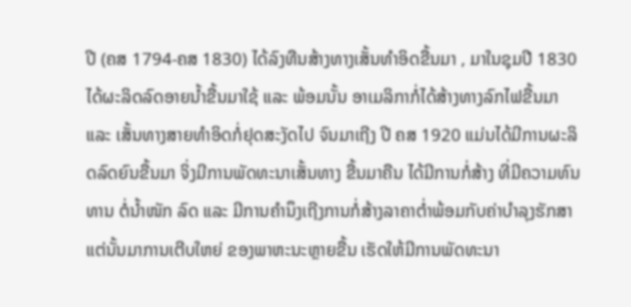ປີ (ຄສ 1794-ຄສ 1830) ໄດ້ລົງທືນສ້າງທາງເສັ້ນທຳອິດຂື້ນມາ , ມາໃນຊຸມປີ 1830 ໄດ້ຜະລິດລົດອາຍນ້ຳຂື້ນມາໃຊ້ ແລະ ພ້ອມນັ້ນ ອາເມລິກາກໍ່ໄດ້ສ້າງທາງລົກໄຟຂື້ນມາ ແລະ ເສັ້ນທາງສາຍທຳອິດກໍ່ຢຸດສະງັດໄປ ຈົນມາເຖີງ ປີ ຄສ 1920 ແມ່ນໄດ້ມີການຜະລິດລົດຍົນຂື້ນມາ ຈິ່ງມີການພັດທະນາເສັ້ນທາງ ຂື້ນມາຄືນ ໄດ້ມີການກໍ່ສ້າງ ທີ່ມີຄວາມທົນທານ ຕໍ່ນ້ຳໜັກ ລົດ ແລະ ມີການຄຳນຶງເຖີງການກໍ່ສ້າງລາຄາຕໍ່າພ້ອມກັບຄ່າບຳລຸງຮັກສາ ແຕ່ນັ້ນມາການເຕີບໃຫຍ່ ຂອງພາຫະນະຫຼາຍຂື້ນ ເຮັດໃຫ້ມີການພັດທະນາ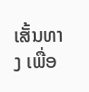ເສັ້ນທາງ ເພື່ອ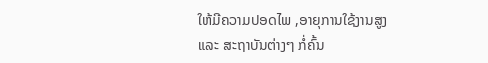ໃຫ້ມີຄວາມປອດໄພ ,ອາຍຸການໃຊ້ງານສູງ ແລະ ສະຖາບັນຕ່າງໆ ກໍ່ຄົ້ນ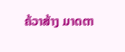ຄ້ວາສ້າງ ມາດຕາ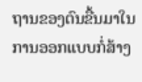ຖານຂອງຕົນຂື້ນມາໃນການອອກແບບກໍ່ສ້າງ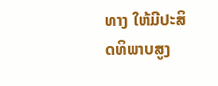ທາງ ໃຫ້ມີປະສິດທິພາບສູງ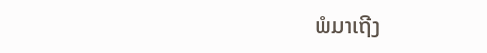ພໍມາເຖີງ